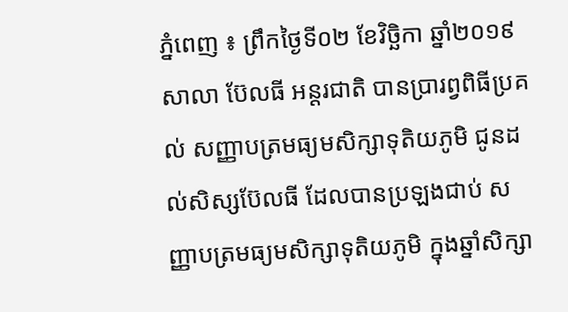ភ្នំពេញ ៖ ព្រឹកថ្ងៃទី០២ ខែវិច្ឆិកា ឆ្នាំ២០១៩ សាលា ប៊ែលធី អន្តរជាតិ បានប្រារព្វពិធីប្រគល់ សញ្ញាបត្រមធ្យមសិក្សាទុតិយភូមិ ជូនដល់សិស្សប៊ែលធី ដែលបានប្រឡងជាប់ សញ្ញាបត្រមធ្យមសិក្សាទុតិយភូមិ ក្នុងឆ្នាំសិក្សា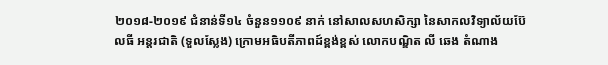២០១៨-២០១៩ ជំនាន់ទី១៤ ចំនួន១១០៩ នាក់ នៅសាលសហសិក្សា នៃសាកលវិទ្យាល័យប៊ែលធី អន្តរជាតិ (ទួលស្លែង) ក្រោមអធិបតីភាពដ៍ខ្ពង់ខ្ពស់ លោកបណ្ឌិត លី ឆេង តំណាង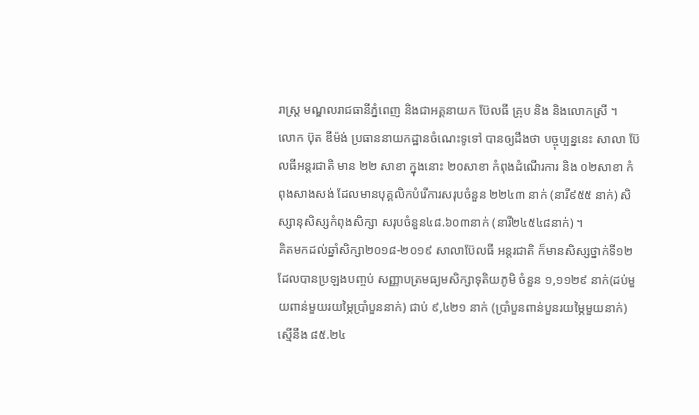រាស្រ្ត មណ្ឌលរាជធានីភ្នំពេញ និងជាអគ្គនាយក ប៊ែលធី គ្រុប និង និងលោកស្រី ។
លោក ប៊ុត ឌីម៉ង់ ប្រធាននាយកដ្ឋានចំណេះទូទៅ បានឲ្យដឹងថា បច្ចុប្បន្ននេះ សាលា ប៊ែលធីអន្តរជាតិ មាន ២២ សាខា ក្នុងនោះ ២០សាខា កំពុងដំណើរការ និង ០២សាខា កំពុងសាងសង់ ដែលមានបុគ្គលិកបំរើការសរុបចំនួន ២២៤៣ នាក់ (នារី៩៥៥ នាក់) សិស្សានុសិស្សកំពុងសិក្សា សរុបចំនួន៤៨.៦០៣នាក់ (នារី២៤៥៤៨នាក់) ។
គិតមកដល់ឆ្នាំសិក្សា២០១៨-២០១៩ សាលាប៊ែលធី អន្តរជាតិ ក៏មានសិស្សថ្នាក់ទី១២ ដែលបានប្រឡងបញ្ចប់ សញ្ញាបត្រមធ្យមសិក្សាទុតិយភូមិ ចំនួន ១,១១២៩ នាក់(ដប់មួយពាន់មួយរយម្ភៃប្រាំបួននាក់) ជាប់ ៩,៤២១ នាក់ (ប្រាំបួនពាន់បួនរយម្ភៃមួយនាក់) ស្មើនឹង ៨៥.២៤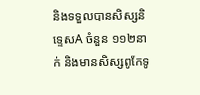និងទទួលបានសិស្សនិទ្ទេសA ចំនួន ១១២នាក់ និងមានសិស្សពូកែទូ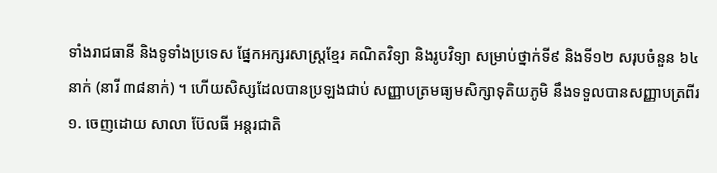ទាំងរាជធានី និងទូទាំងប្រទេស ផ្នែកអក្សរសាស្ត្រខ្មែរ គណិតវិទ្យា និងរូបវិទ្យា សម្រាប់ថ្នាក់ទី៩ និងទី១២ សរុបចំនួន ៦៤នាក់ (នារី ៣៨នាក់) ។ ហើយសិស្សដែលបានប្រឡងជាប់ សញ្ញាបត្រមធ្យមសិក្សាទុតិយភូមិ នឹងទទួលបានសញ្ញាបត្រពីរ ១. ចេញដោយ សាលា ប៊ែលធី អន្តរជាតិ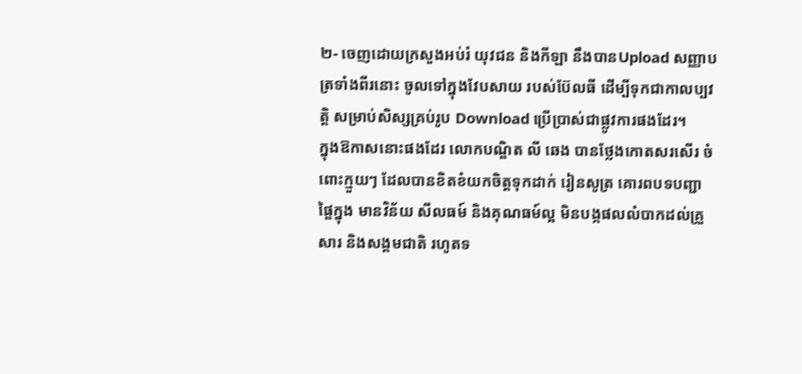២- ចេញដោយក្រសួងអប់រំ យុវជន និងកីឡា នឹងបានUpload សញ្ញាបត្រទាំងពីរនោះ ចូលទៅក្នុងវែបសាយ របស់ប៊ែលធី ដើម្បីទុកជាកាលប្បវត្តិ សម្រាប់សិស្សគ្រប់រូប Download ប្រើប្រាស់ជាផ្លូវការផងដែរ។
ក្នុងឱកាសនោះផងដែរ លោកបណ្ឌិត លី ឆេង បានថ្លែងកោតសរសើរ ចំពោះក្មួយៗ ដែលបានខិតខំយកចិត្តទុកដាក់ រៀនសូត្រ គោរពបទបញ្ជាផ្ឌៃក្នុង មានវិន័យ សីលធម៍ និងគុណធម៍ល្អ មិនបង្កផលលំបាកដល់គ្រួសារ និងសង្គមជាតិ រហូតទ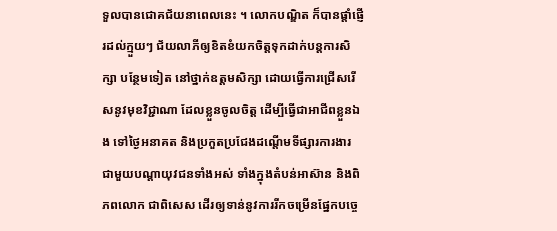ទួលបានជោគជ័យនាពេលនេះ ។ លោកបណ្ឌិត ក៏បានផ្តាំផ្ញើរដល់ក្មួយៗ ជ័យលាភីឲ្យខិតខំយកចិត្តទុកដាក់បន្តការសិក្សា បន្ថែមទៀត នៅថ្នាក់ឧត្តមសិក្សា ដោយធ្វើការជ្រើសរើសនូវមុខវិជ្ជាណា ដែលខ្លួនចូលចិត្ត ដើម្បីធ្វើជាអាជីពខ្លួនឯង ទៅថ្ងៃអនាគត និងប្រកួតប្រជែងដណ្តើមទីផ្សារការងារ ជាមួយបណ្តាយុវជនទាំងអស់ ទាំងក្នុងតំបន់អាស៊ាន និងពិភពលោក ជាពិសេស ដើរឲ្យទាន់នូវការរីកចម្រើនផ្នែកបច្ចេ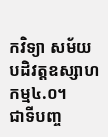កវិទ្យា សម័យបដិវត្តឧស្សាហកម្ម៤.០។
ជាទីបញ្ច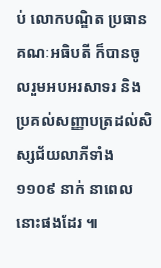ប់ លោកបណ្ឌិត ប្រធានគណៈអធិបតី ក៏បានចូលរួមអបអរសាទរ និងប្រគល់សញ្ញាបត្រដល់សិស្សជ័យលាភីទាំង១១០៩ នាក់ នាពេលនោះផងដែរ ៕